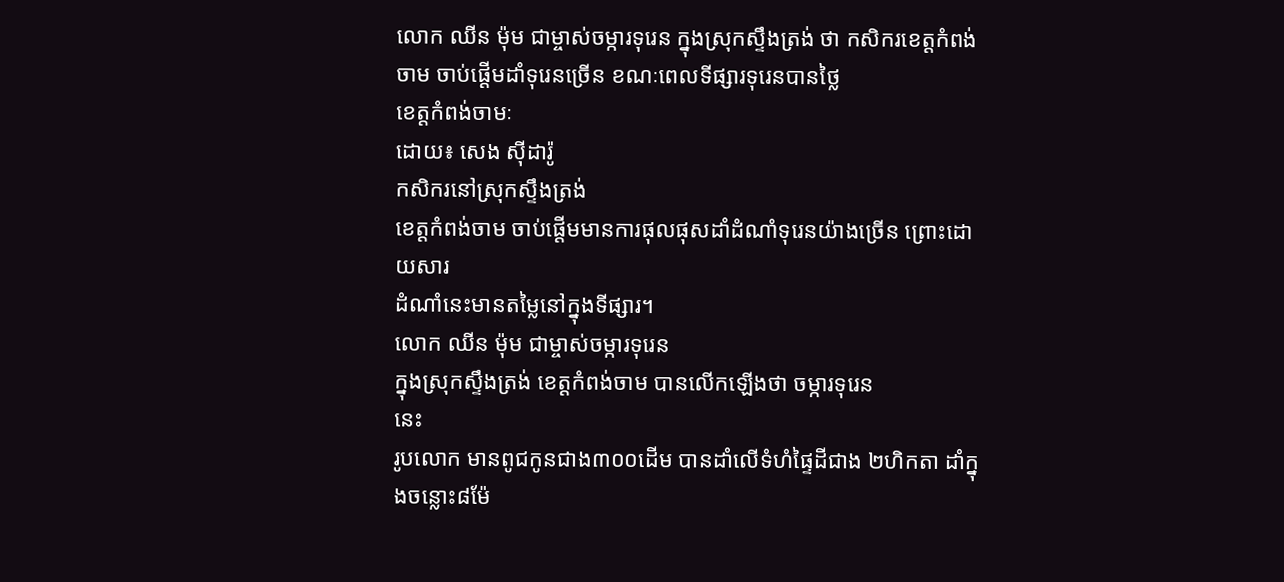លោក ឈីន ម៉ុម ជាម្ចាស់ចម្ការទុរេន ក្នុងស្រុកស្ទឹងត្រង់ ថា កសិករខេត្តកំពង់ចាម ចាប់ផ្តើមដាំទុរេនច្រើន ខណៈពេលទីផ្សារទុរេនបានថ្លៃ
ខេត្តកំពង់ចាមៈ
ដោយ៖ សេង ស៊ីដារ៉ូ
កសិករនៅស្រុកស្ទឹងត្រង់
ខេត្តកំពង់ចាម ចាប់ផ្តើមមានការផុលផុសដាំដំណាំទុរេនយ៉ាងច្រើន ព្រោះដោយសារ
ដំណាំនេះមានតម្លៃនៅក្នុងទីផ្សារ។
លោក ឈីន ម៉ុម ជាម្ចាស់ចម្ការទុរេន
ក្នុងស្រុកស្ទឹងត្រង់ ខេត្តកំពង់ចាម បានលើកឡើងថា ចម្ការទុរេន
នេះ
រូបលោក មានពូជកូនជាង៣០០ដើម បានដាំលើទំហំផ្ទៃដីជាង ២ហិកតា ដាំក្នុងចន្លោះ៨ម៉ែ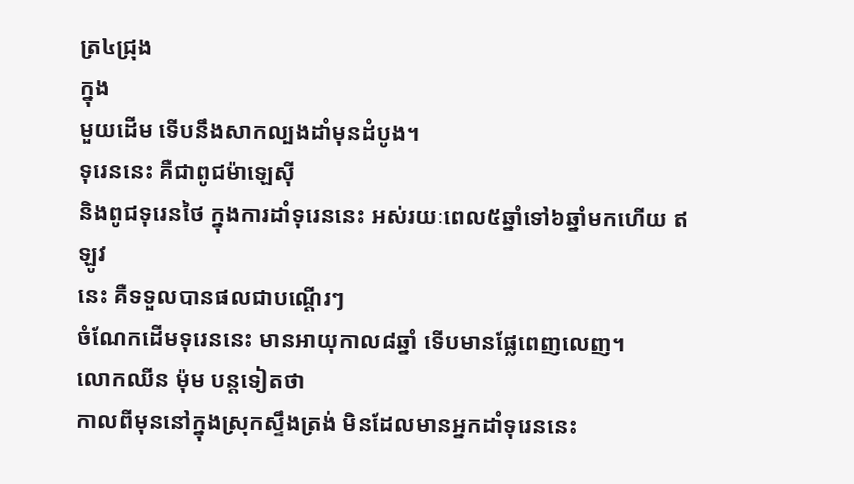ត្រ៤ជ្រុង
ក្នុង
មួយដើម ទើបនឹងសាកល្បងដាំមុនដំបូង។
ទុរេននេះ គឺជាពូជម៉ាឡេស៊ី
និងពូជទុរេនថៃ ក្នុងការដាំទុរេននេះ អស់រយៈពេល៥ឆ្នាំទៅ៦ឆ្នាំមកហើយ ឥឡូវ
នេះ គឺទទួលបានផលជាបណ្តើរៗ
ចំណែកដើមទុរេននេះ មានអាយុកាល៨ឆ្នាំ ទើបមានផ្លែពេញលេញ។
លោកឈីន ម៉ុម បន្តទៀតថា
កាលពីមុននៅក្នុងស្រុកស្ទឹងត្រង់ មិនដែលមានអ្នកដាំទុរេននេះ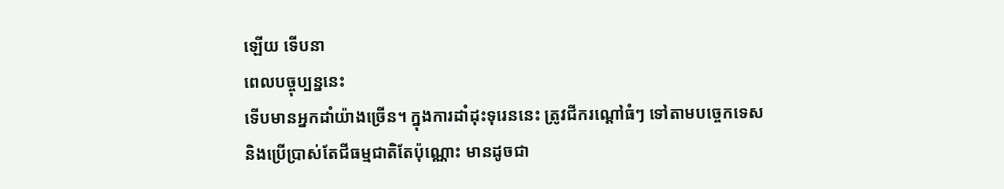ឡើយ ទើបនា
ពេលបច្ចុប្បន្ននេះ
ទើបមានអ្នកដាំយ៉ាងច្រើន។ ក្នុងការដាំដុះទុរេននេះ ត្រូវជីករណ្តៅធំៗ ទៅតាមបច្ចេកទេស
និងប្រើប្រាស់តែជីធម្មជាតិតែប៉ុណ្ណោះ មានដូចជា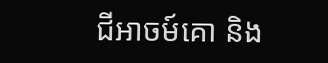ជីអាចម៍គោ និង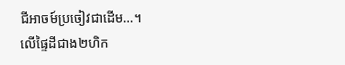ជីអាចម៍ប្រចៀវជាដើម…។
លើផ្ទៃដីជាង២ហិក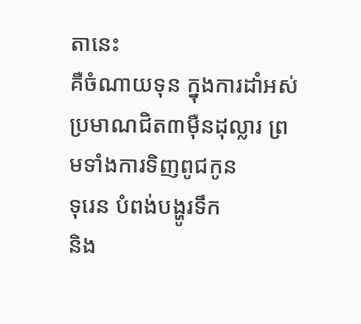តានេះ
គឺចំណាយទុន ក្នុងការដាំអស់ប្រមាណជិត៣ម៉ឺនដុល្លារ ព្រមទាំងការទិញពូជកូន
ទុរេន បំពង់បង្ហូរទឹក
និង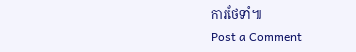ការថែទាំ៕
Post a Comment